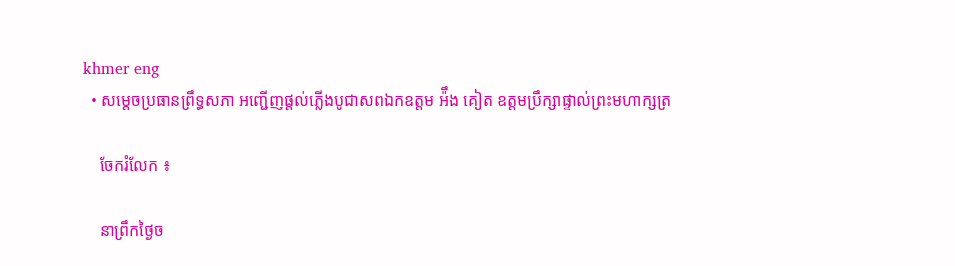khmer eng
  • សម្តេចប្រធានព្រឹទ្ធសភា អញ្ជើញផ្តល់ភ្លើងបូជាសពឯកឧត្តម អ៉ឹង គៀត ឧត្តមប្រឹក្សាផ្ទាល់ព្រះមហាក្សត្រ

    ចែករំលែក ៖

    នាព្រឹកថ្ងៃច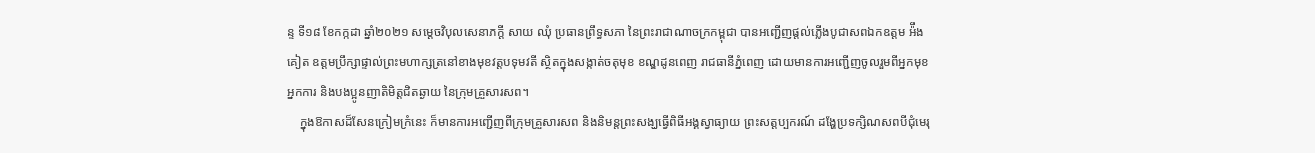ន្ទ ទី១៨ ខែកក្កដា ឆ្នាំ២០២១ សម្តេចវិបុលសេនាភក្តី សាយ ឈុំ ប្រធានព្រឹទ្ធសភា នៃព្រះរាជាណាចក្រកម្ពុជា បានអញ្ជើញផ្តល់ភ្លើងបូជាសពឯកឧត្តម អ៉ឹង គៀត ឧត្តមប្រឹក្សាផ្ទាល់ព្រះមហាក្សត្រនៅខាងមុខវត្តបទុមវតី ស្ថិតក្នុងសង្កាត់ចតុមុខ ខណ្ឌដូនពេញ រាជធានីភ្នំពេញ ដោយមានការអញ្ជើញចូលរួមពីអ្នកមុខអ្នកការ និងបងប្អូនញាតិមិត្តជិតឆ្ងាយ នៃក្រុមគ្រួសារសព។
    ក្នុងឱកាសដ៏សែនក្រៀមក្រំនេះ ក៏មានការអញ្ជើញពីក្រុមគ្រួសារសព និងនិមន្តព្រះសង្ឃធ្វើពិធីអង្គស្វាធ្យាយ ព្រះសត្តប្បករណ៍ ដង្ហែប្រទក្សិណសពបីជុំមេរុ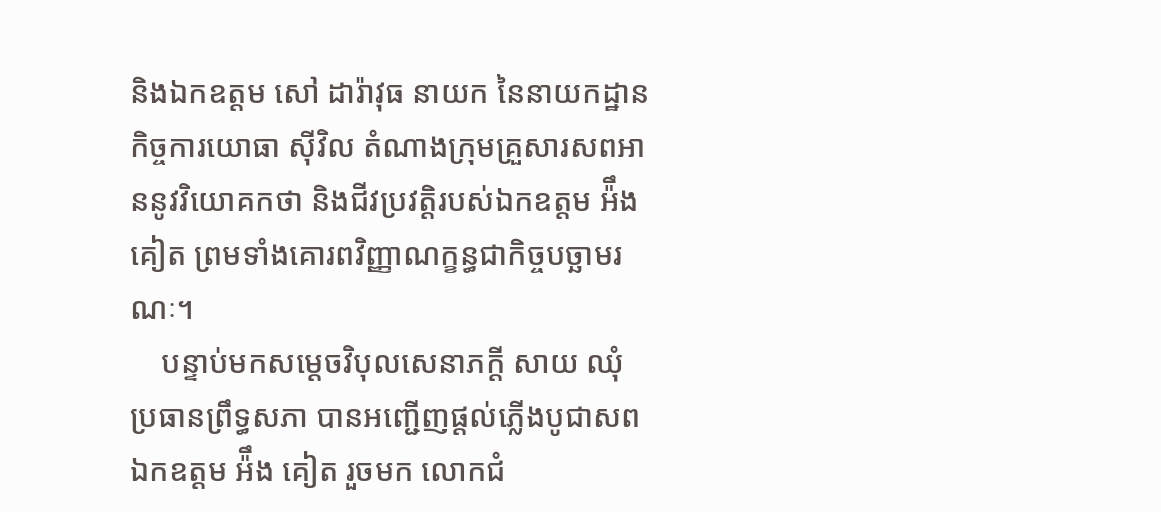និងឯកឧត្តម សៅ ដារ៉ាវុធ នាយក នៃនាយកដ្ឋានកិច្ចការយោធា ស៊ីវិល តំណាងក្រុមគ្រួសារសពអាននូវវិយោគកថា និងជីវប្រវត្តិរបស់ឯកឧត្តម អ៉ឹង គៀត ព្រមទាំងគោរពវិញ្ញាណក្ខន្ធជាកិច្ចបច្ឆាមរណៈ។
    បន្ទាប់មកសម្តេចវិបុលសេនាភក្តី សាយ ឈុំ ប្រធានព្រឹទ្ធសភា បានអញ្ជើញផ្តល់ភ្លើងបូជាសពឯកឧត្តម អ៉ឹង គៀត រួចមក លោកជំ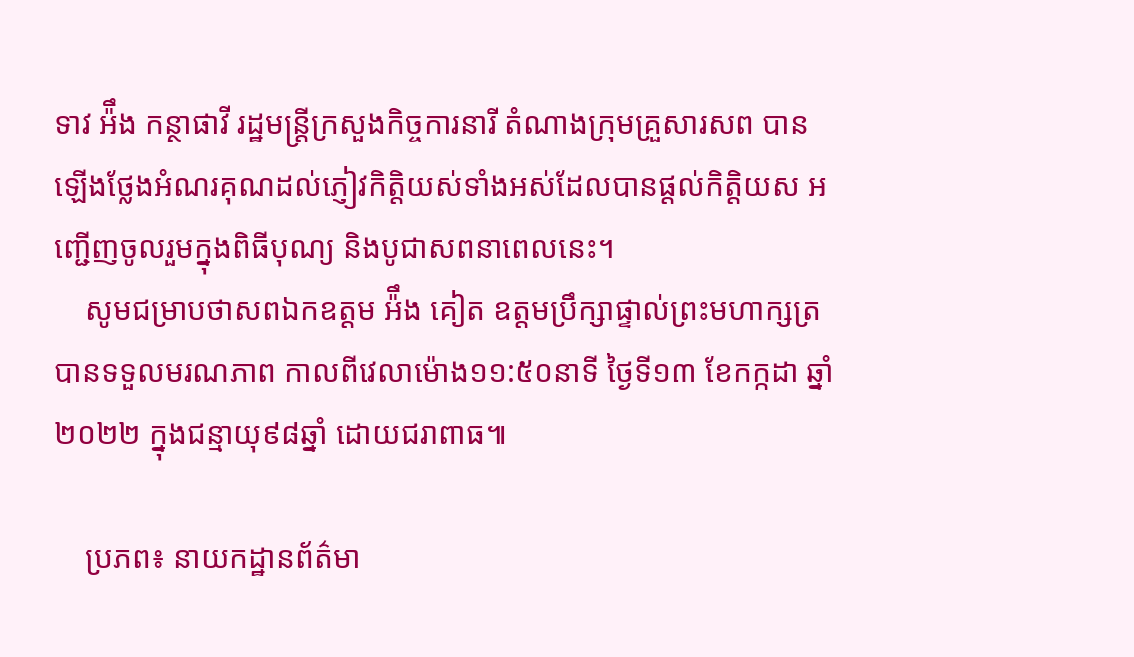ទាវ អ៉ឹង កន្ថាផាវី រដ្ឋមន្រ្តីក្រសួងកិច្ចការនារី តំណាងក្រុមគ្រួសារសព បានឡើងថ្លែងអំណរគុណដល់ភ្ញៀវកិត្តិយស់ទាំងអស់ដែលបានផ្ដល់កិត្តិយស អញ្ជើញចូលរួមក្នុងពិធីបុណ្យ និងបូជាសពនាពេលនេះ។
    សូមជម្រាបថាសពឯកឧត្តម អ៉ឹង គៀត ឧត្តមប្រឹក្សាផ្ទាល់ព្រះមហាក្សត្រ បានទទួលមរណភាព កាលពីវេលាម៉ោង១១:៥០នាទី ថ្ងៃទី១៣ ខែកក្កដា ឆ្នាំ២០២២ ក្នុងជន្មាយុ៩៨ឆ្នាំ ដោយជរាពាធ៕

    ប្រភព៖ នាយកដ្ឋានព័ត៌មា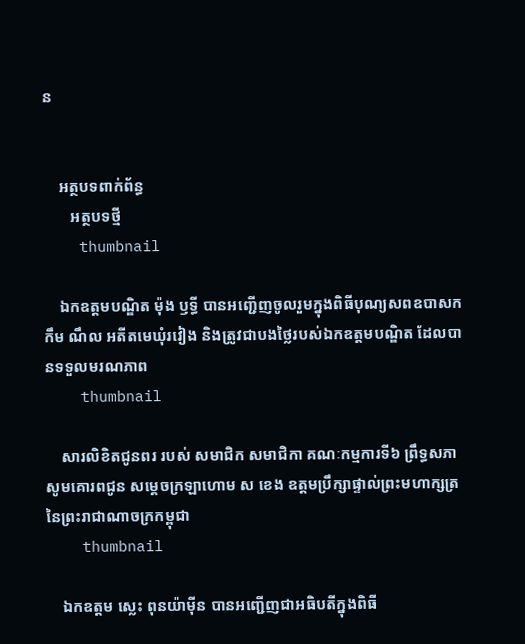ន


    អត្ថបទពាក់ព័ន្ធ
       អត្ថបទថ្មី
    thumbnail

    ឯកឧត្តមបណ្ឌិត ម៉ុង ឫទ្ធី បានអញ្ជើញចូលរួមក្នុងពិធីបុណ្យសពឧបាសក កឹម ណឹល អតីតមេឃុំរវៀង និងត្រូវជាបងថ្លៃរបស់ឯកឧត្តមបណ្ឌិត ដែលបានទទួលមរណភាព
    thumbnail

    សារលិខិតជូនពរ របស់ សមាជិក សមាជិកា គណៈកម្មការទី៦ ព្រឹទ្ធសភា សូមគោរពជូន សម្តេចក្រឡាហោម ស ខេង ឧត្តមប្រឹក្សាផ្ទាល់ព្រះមហាក្សត្រ នៃព្រះរាជាណាចក្រកម្ពុជា
    thumbnail

    ឯកឧត្តម ស្លេះ ពុនយ៉ាមុីន បានអញ្ជើញជាអធិបតីក្នុងពិធី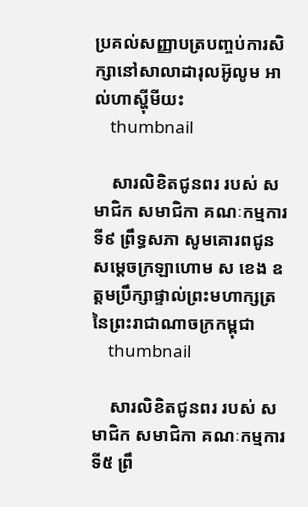ប្រគល់សញ្ញាបត្របញ្ចប់ការសិក្សានៅសាលាដារុលអ៊ូលូម អាល់ហាស្ហុីមីយះ
    thumbnail

    សារលិខិតជូនពរ របស់ សមាជិក សមាជិកា គណៈកម្មការទី៩ ព្រឹទ្ធសភា សូមគោរពជូន សម្តេចក្រឡាហោម ស ខេង ឧត្តមប្រឹក្សាផ្ទាល់ព្រះមហាក្សត្រ នៃព្រះរាជាណាចក្រកម្ពុជា
    thumbnail

    សារលិខិតជូនពរ របស់ សមាជិក សមាជិកា គណៈកម្មការទី៥ ព្រឹ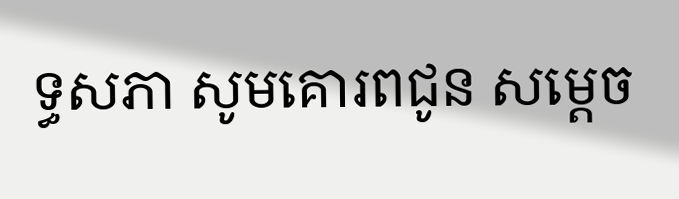ទ្ធសភា សូមគោរពជូន សម្តេច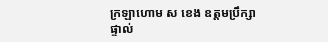ក្រឡាហោម ស ខេង ឧត្តមប្រឹក្សាផ្ទាល់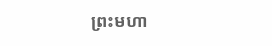ព្រះមហា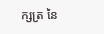ក្សត្រ នៃ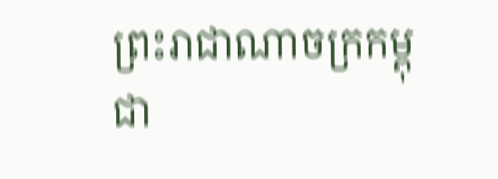ព្រះរាជាណាចក្រកម្ពុជា